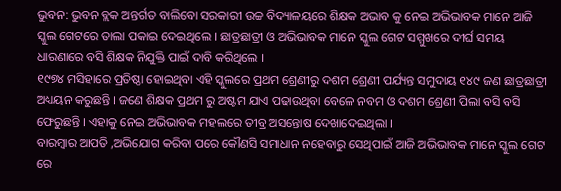ଭୁବନ: ଭୁବନ ବ୍ଲକ ଅନ୍ତର୍ଗତ ବାଲିବୋ ସରକାରୀ ଉଚ୍ଚ ବିଦ୍ୟାଳୟରେ ଶିକ୍ଷକ ଅଭାବ କୁ ନେଇ ଅଭିଭାବକ ମାନେ ଆଜି ସ୍କୁଲ ଗେଟରେ ତାଲା ପକାଇ ଦେଇଥିଲେ । ଛାତ୍ରଛାତ୍ରୀ ଓ ଅଭିଭାବକ ମାନେ ସ୍କୁଲ ଗେଟ ସମ୍ମୁଖରେ ଦୀର୍ଘ ସମୟ ଧାରଣାରେ ବସି ଶିକ୍ଷକ ନିଯୁକ୍ତି ପାଇଁ ଦାବି କରିଥିଲେ ।
୧୯୭୪ ମସିହାରେ ପ୍ରତିଷ୍ଠା ହୋଇଥିବା ଏହି ସ୍କୁଲରେ ପ୍ରଥମ ଶ୍ରେଣୀରୁ ଦଶମ ଶ୍ରେଣୀ ପର୍ଯ୍ୟନ୍ତ ସମୁଦାୟ ୧୪୯ ଜଣ ଛାତ୍ରଛାତ୍ରୀ ଅଧ୍ୟୟନ କରୁଛନ୍ତି । ଜଣେ ଶିକ୍ଷକ ପ୍ରଥମ ରୁ ଅଷ୍ଟମ ଯାଏ ପଢାଉଥିବା ବେଳେ ନବମ ଓ ଦଶମ ଶ୍ରେଣୀ ପିଲା ବସି ବସି ଫେରୁଛନ୍ତି । ଏହାକୁ ନେଇ ଅଭିଭାବକ ମହଲରେ ତୀବ୍ର ଅସନ୍ତୋଷ ଦେଖାଦେଇଥିଲା ।
ବାରମ୍ବାର ଆପତି ,ଅଭିଯୋଗ କରିବା ପରେ କୌଣସି ସମାଧାନ ନହେବାରୁ ସେଥିପାଇଁ ଆଜି ଅଭିଭାବକ ମାନେ ସ୍କୁଲ ଗେଟ ରେ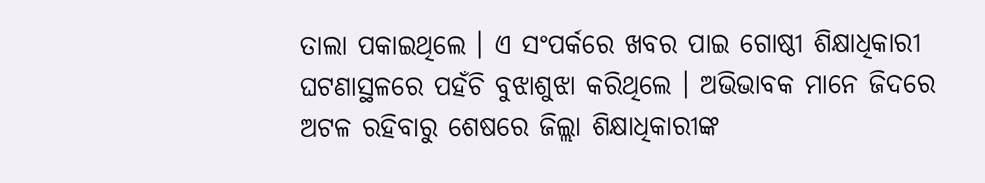ତାଲା ପକାଇଥିଲେ । ଏ ସଂପର୍କରେ ଖବର ପାଇ ଗୋଷ୍ଠୀ ଶିକ୍ଷାଧିକାରୀ ଘଟଣାସ୍ଥଳରେ ପହଁଚି ବୁଝାଶୁଝା କରିଥିଲେ । ଅଭିଭାବକ ମାନେ ଜିଦରେ ଅଟଳ ରହିବାରୁ ଶେଷରେ ଜିଲ୍ଲା ଶିକ୍ଷାଧିକାରୀଙ୍କ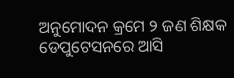ଅନୁମୋଦନ କ୍ରମେ ୨ ଜଣ ଶିକ୍ଷକ ଡେପୁଟେସନରେ ଆସି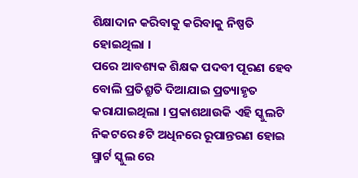ଶିକ୍ଷାଦାନ କରିବାକୁ କରିବାକୁ ନିଷ୍ପତି ହୋଇଥିଲା ।
ପରେ ଆବଶ୍ୟକ ଶିକ୍ଷକ ପଦବୀ ପୂରଣ ହେବ ବୋଲି ପ୍ରତିଶ୍ରୁତି ଦିଆଯାଇ ପ୍ରତ୍ୟାହୃତ କରାଯାଇଥିଲା । ପ୍ରକାଶଥାଉକି ଏହି ସ୍କୁଲଟି ନିକଟରେ ୫ଟି ଅଧିନରେ ରୂପାନ୍ତରଣ ହୋଇ ସ୍ମାର୍ଟ ସ୍କୁଲ ରେ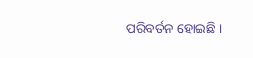ପରିବର୍ତନ ହୋଇଛି ।